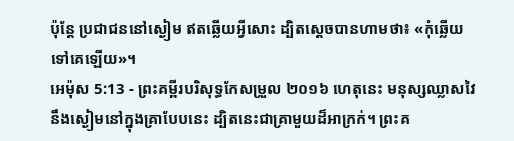ប៉ុន្តែ ប្រជាជននៅស្ងៀម ឥតឆ្លើយអ្វីសោះ ដ្បិតស្ដេចបានហាមថា៖ «កុំឆ្លើយទៅគេឡើយ»។
អេម៉ុស 5:13 - ព្រះគម្ពីរបរិសុទ្ធកែសម្រួល ២០១៦ ហេតុនេះ មនុស្សឈ្លាសវៃ នឹងស្ងៀមនៅក្នុងគ្រាបែបនេះ ដ្បិតនេះជាគ្រាមួយដ៏អាក្រក់។ ព្រះគ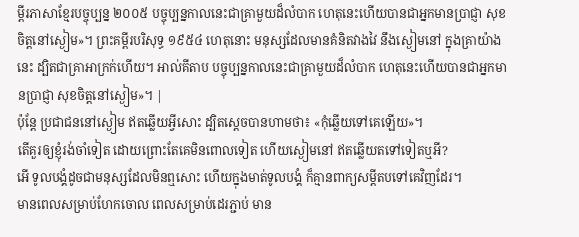ម្ពីរភាសាខ្មែរបច្ចុប្បន្ន ២០០៥ បច្ចុប្បន្នកាលនេះជាគ្រាមួយដ៏លំបាក ហេតុនេះហើយបានជាអ្នកមានប្រាជ្ញា សុខចិត្តនៅស្ងៀម»។ ព្រះគម្ពីរបរិសុទ្ធ ១៩៥៤ ហេតុនោះ មនុស្សដែលមានគំនិតវាងវៃ នឹងស្ងៀមនៅ ក្នុងគ្រាយ៉ាងនេះ ដ្បិតជាគ្រាអាក្រក់ហើយ។ អាល់គីតាប បច្ចុប្បន្នកាលនេះជាគ្រាមួយដ៏លំបាក ហេតុនេះហើយបានជាអ្នកមានប្រាជ្ញា សុខចិត្តនៅស្ងៀម»។ |
ប៉ុន្តែ ប្រជាជននៅស្ងៀម ឥតឆ្លើយអ្វីសោះ ដ្បិតស្ដេចបានហាមថា៖ «កុំឆ្លើយទៅគេឡើយ»។
តើគួរឲ្យខ្ញុំរង់ចាំទៀត ដោយព្រោះតែគេមិនពោលទៀត ហើយស្ងៀមនៅ ឥតឆ្លើយតទៅទៀតឬអី?
អើ ទូលបង្គំដូចជាមនុស្សដែលមិនឮសោះ ហើយក្នុងមាត់ទូលបង្គំ ក៏គ្មានពាក្យសម្ដីតបទៅគេវិញដែរ។
មានពេលសម្រាប់ហែកចោល ពេលសម្រាប់ដេរភ្ជាប់ មាន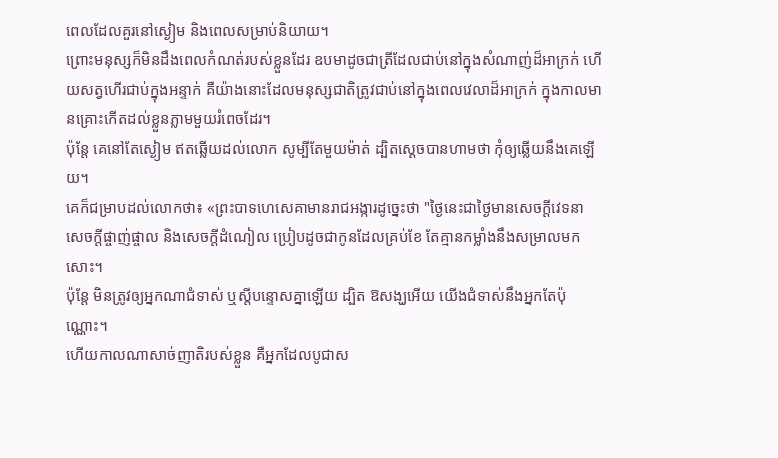ពេលដែលគួរនៅស្ងៀម និងពេលសម្រាប់និយាយ។
ព្រោះមនុស្សក៏មិនដឹងពេលកំណត់របស់ខ្លួនដែរ ឧបមាដូចជាត្រីដែលជាប់នៅក្នុងសំណាញ់ដ៏អាក្រក់ ហើយសត្វហើរជាប់ក្នុងអន្ទាក់ គឺយ៉ាងនោះដែលមនុស្សជាតិត្រូវជាប់នៅក្នុងពេលវេលាដ៏អាក្រក់ ក្នុងកាលមានគ្រោះកើតដល់ខ្លួនភ្លាមមួយរំពេចដែរ។
ប៉ុន្តែ គេនៅតែស្ងៀម ឥតឆ្លើយដល់លោក សូម្បីតែមួយម៉ាត់ ដ្បិតស្ដេចបានហាមថា កុំឲ្យឆ្លើយនឹងគេឡើយ។
គេក៏ជម្រាបដល់លោកថា៖ «ព្រះបាទហេសេគាមានរាជអង្ការដូច្នេះថា "ថ្ងៃនេះជាថ្ងៃមានសេចក្ដីវេទនា សេចក្ដីផ្ចាញ់ផ្ចាល និងសេចក្ដីដំណៀល ប្រៀបដូចជាកូនដែលគ្រប់ខែ តែគ្មានកម្លាំងនឹងសម្រាលមកសោះ។
ប៉ុន្តែ មិនត្រូវឲ្យអ្នកណាជំទាស់ ឬស្តីបន្ទោសគ្នាឡើយ ដ្បិត ឱសង្ឃអើយ យើងជំទាស់នឹងអ្នកតែប៉ុណ្ណោះ។
ហើយកាលណាសាច់ញាតិរបស់ខ្លួន គឺអ្នកដែលបូជាស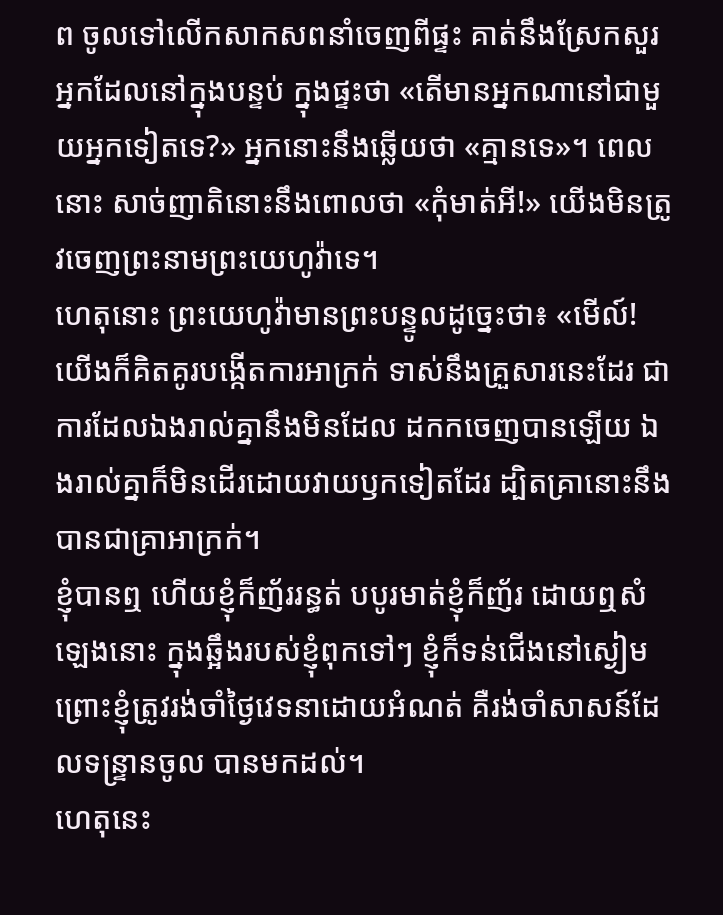ព ចូលទៅលើកសាកសពនាំចេញពីផ្ទះ គាត់នឹងស្រែកសួរអ្នកដែលនៅក្នុងបន្ទប់ ក្នុងផ្ទះថា «តើមានអ្នកណានៅជាមួយអ្នកទៀតទេ?» អ្នកនោះនឹងឆ្លើយថា «គ្មានទេ»។ ពេលនោះ សាច់ញាតិនោះនឹងពោលថា «កុំមាត់អី!» យើងមិនត្រូវចេញព្រះនាមព្រះយេហូវ៉ាទេ។
ហេតុនោះ ព្រះយេហូវ៉ាមានព្រះបន្ទូលដូច្នេះថា៖ «មើល៍! យើងក៏គិតគូរបង្កើតការអាក្រក់ ទាស់នឹងគ្រួសារនេះដែរ ជាការដែលឯងរាល់គ្នានឹងមិនដែល ដកកចេញបានឡើយ ឯងរាល់គ្នាក៏មិនដើរដោយវាយឫកទៀតដែរ ដ្បិតគ្រានោះនឹងបានជាគ្រាអាក្រក់។
ខ្ញុំបានឮ ហើយខ្ញុំក៏ញ័ររន្ធត់ បបូរមាត់ខ្ញុំក៏ញ័រ ដោយឮសំឡេងនោះ ក្នុងឆ្អឹងរបស់ខ្ញុំពុកទៅៗ ខ្ញុំក៏ទន់ជើងនៅស្ងៀម ព្រោះខ្ញុំត្រូវរង់ចាំថ្ងៃវេទនាដោយអំណត់ គឺរង់ចាំសាសន៍ដែលទន្ទ្រានចូល បានមកដល់។
ហេតុនេះ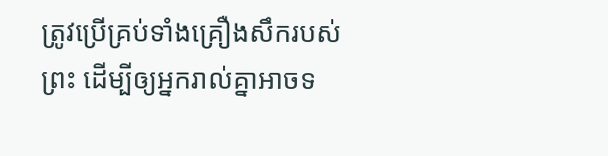ត្រូវប្រើគ្រប់ទាំងគ្រឿងសឹករបស់ព្រះ ដើម្បីឲ្យអ្នករាល់គ្នាអាចទ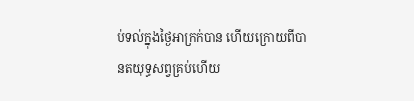ប់ទល់ក្នុងថ្ងៃអាក្រក់បាន ហើយក្រោយពីបានតយុទ្ធសព្វគ្រប់ហើយ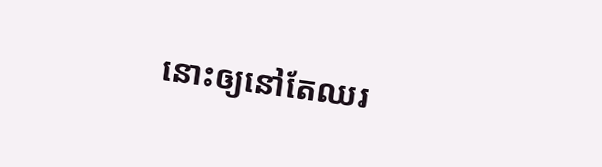នោះឲ្យនៅតែឈរ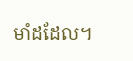មាំដដែល។